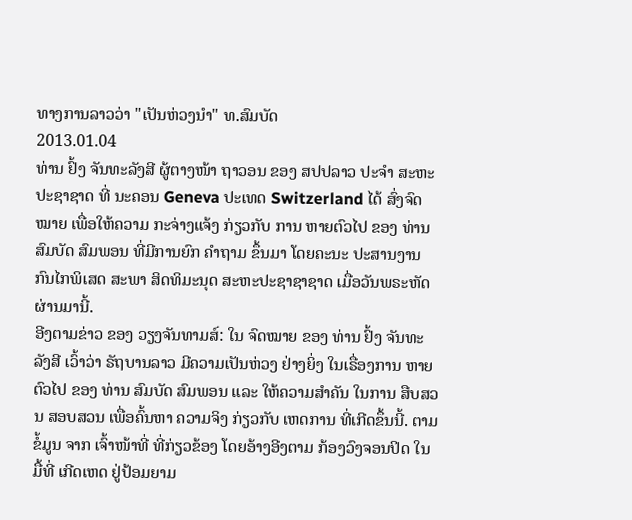ທາງການລາວວ່າ "ເປັນຫ່ວງນໍາ" ທ.ສົມບັດ
2013.01.04
ທ່ານ ຢົ້ງ ຈັນທະລັງສີ ຜູ້ຕາງໜ້າ ຖາວອນ ຂອງ ສປປລາວ ປະຈໍາ ສະຫະປະຊາຊາດ ທີ່ ນະຄອນ Geneva ປະເທດ Switzerland ໄດ້ ສົ່ງຈົດໝາຍ ເພື່ອໃຫ້ຄວາມ ກະຈ່າງແຈ້ງ ກ່ຽວກັບ ການ ຫາຍຕົວໄປ ຂອງ ທ່ານ ສົມບັດ ສົມພອນ ທີ່ມີການຍົກ ຄໍາຖາມ ຂຶ້ນມາ ໂດຍຄະນະ ປະສານງານ ກົນໄກພິເສດ ສະພາ ສິດທິມະນຸດ ສະຫະປະຊາຊາຊາດ ເມື່ອວັນພຣະຫັດ ຜ່ານມານີ້.
ອີງຕາມຂ່າວ ຂອງ ວຽງຈັນທາມສ໌: ໃນ ຈົດໝາຍ ຂອງ ທ່ານ ຢົ້ງ ຈັນທະລັງສີ ເວົ້າວ່າ ຣັຖບານລາວ ມີຄວາມເປັນຫ່ວງ ຢ່າງຍິ່ງ ໃນເຣື່ອງການ ຫາຍຕົວໄປ ຂອງ ທ່ານ ສົມບັດ ສົມພອນ ແລະ ໃຫ້ຄວາມສໍາຄັນ ໃນການ ສືບສວນ ສອບສວນ ເພື່ອຄົ້ນຫາ ຄວາມຈິງ ກ່ຽວກັບ ເຫດການ ທີ່ເກີດຂຶ້ນນີ້. ຕາມຂໍ້ມູນ ຈາກ ເຈົ້າໜ້າທີ່ ທີ່ກ່ຽວຂ້ອງ ໂດຍອ້າງອີງຕາມ ກ້ອງວົງຈອນປິດ ໃນມື້ທີ່ ເກີດເຫດ ຢູ່ປ້ອມຍາມ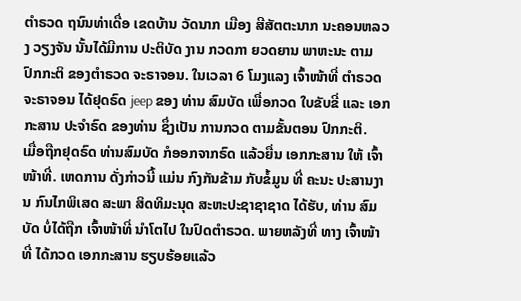ຕໍາຣວດ ຖນົນທ່າເດື່ອ ເຂດບ້ານ ວັດນາກ ເມືອງ ສີສັຕຕະນາກ ນະຄອນຫລວງ ວຽງຈັນ ນັ້ນໄດ້ມີການ ປະຕິບັດ ງານ ກວດກາ ຍວດຍານ ພາຫະນະ ຕາມ ປົກກະຕິ ຂອງຕໍາຣວດ ຈະຣາຈອນ. ໃນເວລາ 6 ໂມງແລງ ເຈົ້າໜ້າທີ່ ຕໍາຣວດ ຈະຣາຈອນ ໄດ້ຢຸດຣົດ jeep ຂອງ ທ່ານ ສົມບັດ ເພື່ອກວດ ໃບຂັບຂີ່ ແລະ ເອກກະສານ ປະຈໍາຣົດ ຂອງທ່ານ ຊຶ່ງເປັນ ການກວດ ຕາມຂັ້ນຕອນ ປົກກະຕິ.
ເມື່ອຖືກຢຸດຣົດ ທ່ານສົມບັດ ກໍອອກຈາກຣົດ ແລ້ວຍື່ນ ເອກກະສານ ໃຫ້ ເຈົ້າໜ້າທີ່. ເຫດການ ດັ່ງກ່າວນີ້ ແມ່ນ ກົງກັນຂ້າມ ກັບຂໍ້ມູນ ທີ່ ຄະນະ ປະສານງານ ກົນໄກພິເສດ ສະພາ ສິດທິມະນຸດ ສະຫະປະຊາຊາຊາດ ໄດ້ຮັບ, ທ່ານ ສົມບັດ ບໍ່ໄດ້ຖືກ ເຈົ້າໜ້າທີ່ ນໍາໂຕໄປ ໃນປົດຕໍາຣວດ. ພາຍຫລັງທີ່ ທາງ ເຈົ້າໜ້າທີ່ ໄດ້ກວດ ເອກກະສານ ຮຽບຮ້ອຍແລ້ວ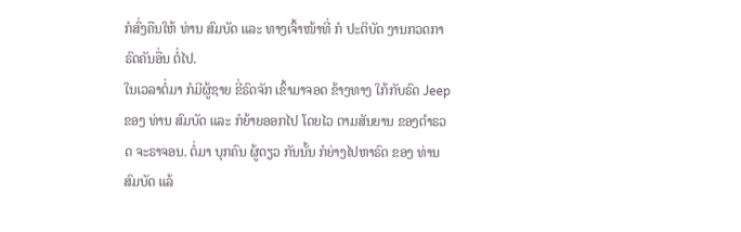ກໍສົ່ງຄືນໃຫ້ ທ່ານ ສົມບັດ ແລະ ທາງເຈົ້າໜ້າທີ່ ກໍ ປະຕິບັດ ງານກວດກາ ຣົດຄັນອື່ນ ຕໍ່ໄປ.
ໃນເວລາຕໍ່ມາ ກໍມີຜູ້ຊາຍ ຂີ່ຣົດຈັກ ເຂົ້າມາຈອດ ຂ້າງທາງ ໃກ້ກັບຣົດ Jeep ຂອງ ທ່ານ ສົມບັດ ແລະ ກໍຍ້າຍອອກໄປ ໂດຍໄວ ຕາມສັນຍານ ຂອງຕໍາຣວດ ຈະຣາຈອນ. ຕໍ່ມາ ບຸກຄົນ ຜູ້ດຽວ ກັນນັ້ນ ກໍຍ່າງໄປຫາຣົດ ຂອງ ທ່ານ ສົມບັດ ແລ້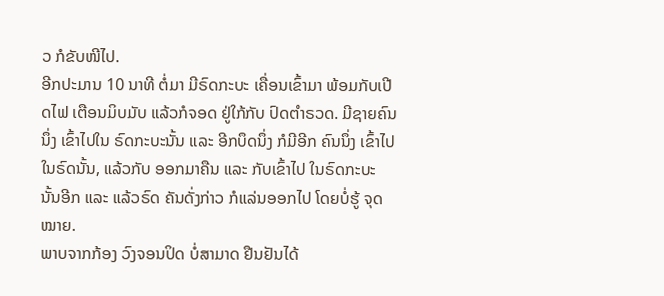ວ ກໍຂັບໜີໄປ.
ອີກປະມານ 10 ນາທີ ຕໍ່ມາ ມີຣົດກະບະ ເຄື່ອນເຂົ້າມາ ພ້ອມກັບເປີດໄຟ ເຕືອນມິບມັບ ແລ້ວກໍຈອດ ຢູ່ໃກ້ກັບ ປົດຕໍາຣວດ. ມີຊາຍຄົນນຶ່ງ ເຂົ້າໄປໃນ ຣົດກະບະນັ້ນ ແລະ ອີກບຶດນຶ່ງ ກໍມີອີກ ຄົນນຶ່ງ ເຂົ້າໄປ ໃນຣົດນັ້ນ, ແລ້ວກັບ ອອກມາຄືນ ແລະ ກັບເຂົ້າໄປ ໃນຣົດກະບະ ນັ້ນອີກ ແລະ ແລ້ວຣົດ ຄັນດັ່ງກ່າວ ກໍແລ່ນອອກໄປ ໂດຍບໍ່ຮູ້ ຈຸດໝາຍ.
ພາບຈາກກ້ອງ ວົງຈອນປິດ ບໍ່ສາມາດ ຢືນຢັນໄດ້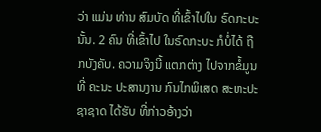ວ່າ ແມ່ນ ທ່ານ ສົມບັດ ທີ່ເຂົ້າໄປໃນ ຣົດກະບະ ນັ້ນ. 2 ຄົນ ທີ່ເຂົ້າໄປ ໃນຣົດກະບະ ກໍບໍ່ໄດ້ ຖືກບັງຄັບ. ຄວາມຈິງນີ້ ແຕກຕ່າງ ໄປຈາກຂໍ້ມູນ ທີ່ ຄະນະ ປະສານງານ ກົນໄກພິເສດ ສະຫະປະຊາຊາດ ໄດ້ຮັບ ທີ່ກ່າວອ້າງວ່າ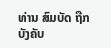ທ່ານ ສົມບັດ ຖືກບັງຄັບ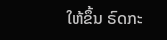ໃຫ້ຂຶ້ນ ຣົດກະ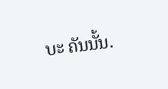ບະ ຄັນນັ້ນ.